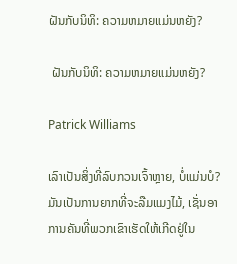ຝັນກັບນິທິ: ຄວາມຫມາຍແມ່ນຫຍັງ?

 ຝັນກັບນິທິ: ຄວາມຫມາຍແມ່ນຫຍັງ?

Patrick Williams

ເລົາເປັນສິ່ງທີ່ລົບກວນເຈົ້າຫຼາຍ, ບໍ່ແມ່ນບໍ? ມັນເປັນການຍາກທີ່ຈະລືມແມງໄມ້, ເຊັ່ນອາການຄັນທີ່ພວກເຂົາເຮັດໃຫ້ເກີດຢູ່ໃນ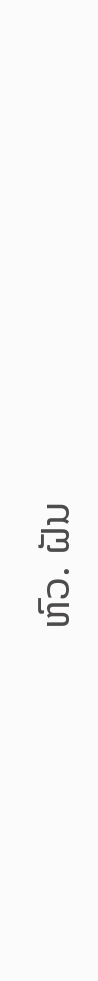ຫົວ. ຝັນ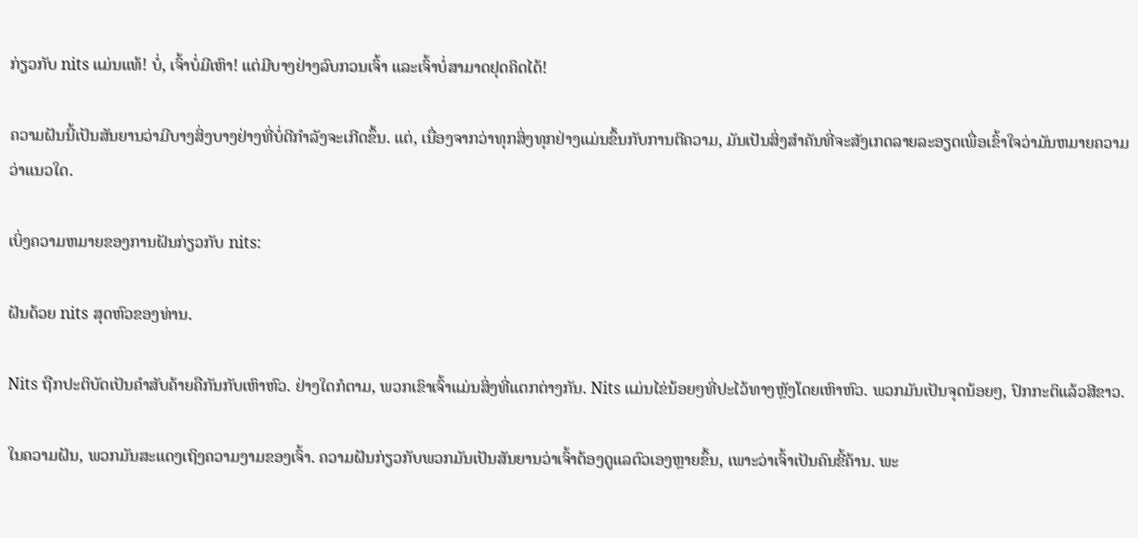ກ່ຽວກັບ nits ແມ່ນແທ້! ບໍ່, ເຈົ້າບໍ່ມີເຫົາ! ແຕ່ມີບາງຢ່າງລົບກວນເຈົ້າ ແລະເຈົ້າບໍ່ສາມາດຢຸດຄິດໄດ້!

ຄວາມຝັນນີ້ເປັນສັນຍານວ່າມີບາງສິ່ງບາງຢ່າງທີ່ບໍ່ດີກຳລັງຈະເກີດຂຶ້ນ. ແຕ່, ເນື່ອງຈາກວ່າທຸກສິ່ງທຸກຢ່າງແມ່ນຂຶ້ນກັບການຕີຄວາມ, ມັນເປັນສິ່ງສໍາຄັນທີ່ຈະສັງເກດລາຍລະອຽດເພື່ອເຂົ້າໃຈວ່າມັນຫມາຍຄວາມວ່າແນວໃດ.

ເບິ່ງຄວາມຫມາຍຂອງການຝັນກ່ຽວກັບ nits:

ຝັນດ້ວຍ nits ສຸດຫົວຂອງທ່ານ.

Nits ຖືກປະຕິບັດເປັນຄໍາສັບຄ້າຍຄືກັນກັບເຫົາຫົວ. ຢ່າງໃດກໍຕາມ, ພວກເຂົາເຈົ້າແມ່ນສິ່ງທີ່ແຕກຕ່າງກັນ. Nits ແມ່ນໄຂ່ນ້ອຍໆທີ່ປະໄວ້ທາງຫຼັງໂດຍເຫົາຫົວ. ພວກມັນເປັນຈຸດນ້ອຍໆ, ປົກກະຕິແລ້ວສີຂາວ.

ໃນຄວາມຝັນ, ພວກມັນສະແດງເຖິງຄວາມງາມຂອງເຈົ້າ. ຄວາມຝັນກ່ຽວກັບພວກມັນເປັນສັນຍານວ່າເຈົ້າຕ້ອງດູແລຕົວເອງຫຼາຍຂຶ້ນ, ເພາະວ່າເຈົ້າເປັນຄົນຂີ້ຄ້ານ. ພະ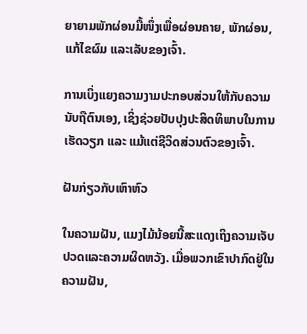ຍາຍາມພັກຜ່ອນມື້ໜຶ່ງເພື່ອຜ່ອນຄາຍ, ພັກຜ່ອນ, ແກ້ໄຂຜົມ ແລະເລັບຂອງເຈົ້າ.

ການເບິ່ງແຍງຄວາມງາມປະກອບສ່ວນໃຫ້ກັບຄວາມນັບຖືຕົນເອງ, ເຊິ່ງຊ່ວຍປັບປຸງປະສິດທິພາບໃນການເຮັດວຽກ ແລະ ແມ້ແຕ່ຊີວິດສ່ວນຕົວຂອງເຈົ້າ.

ຝັນກ່ຽວກັບເຫົາຫົວ

ໃນຄວາມຝັນ, ແມງໄມ້ນ້ອຍນີ້ສະແດງເຖິງຄວາມເຈັບປວດແລະຄວາມຜິດຫວັງ. ເມື່ອພວກເຂົາປາກົດຢູ່ໃນຄວາມຝັນ,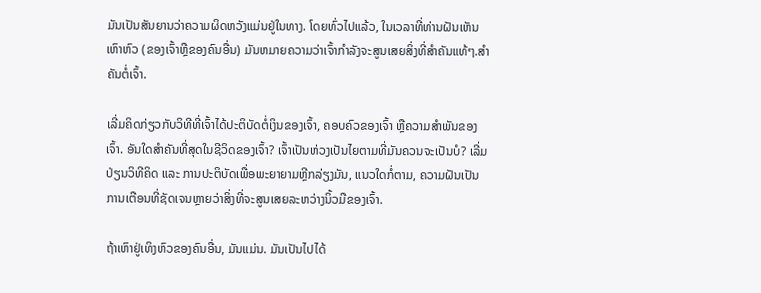ມັນເປັນສັນຍານວ່າຄວາມຜິດຫວັງແມ່ນຢູ່ໃນທາງ. ໂດຍທົ່ວໄປແລ້ວ, ໃນເວລາທີ່ທ່ານຝັນເຫັນເຫົາຫົວ (ຂອງເຈົ້າຫຼືຂອງຄົນອື່ນ) ມັນຫມາຍຄວາມວ່າເຈົ້າກໍາລັງຈະສູນເສຍສິ່ງທີ່ສໍາຄັນແທ້ໆ.ສຳຄັນຕໍ່ເຈົ້າ.

ເລີ່ມຄິດກ່ຽວກັບວິທີທີ່ເຈົ້າໄດ້ປະຕິບັດຕໍ່ເງິນຂອງເຈົ້າ, ຄອບຄົວຂອງເຈົ້າ ຫຼືຄວາມສຳພັນຂອງເຈົ້າ. ອັນໃດສຳຄັນທີ່ສຸດໃນຊີວິດຂອງເຈົ້າ? ເຈົ້າເປັນຫ່ວງເປັນໄຍຕາມທີ່ມັນຄວນຈະເປັນບໍ? ເລີ່ມປ່ຽນວິທີຄິດ ແລະ ການປະຕິບັດເພື່ອພະຍາຍາມຫຼີກລ່ຽງມັນ, ແນວໃດກໍ່ຕາມ, ຄວາມຝັນເປັນການເຕືອນທີ່ຊັດເຈນຫຼາຍວ່າສິ່ງທີ່ຈະສູນເສຍລະຫວ່າງນິ້ວມືຂອງເຈົ້າ.

ຖ້າເຫົາຢູ່ເທິງຫົວຂອງຄົນອື່ນ, ມັນແມ່ນ. ມັນເປັນໄປໄດ້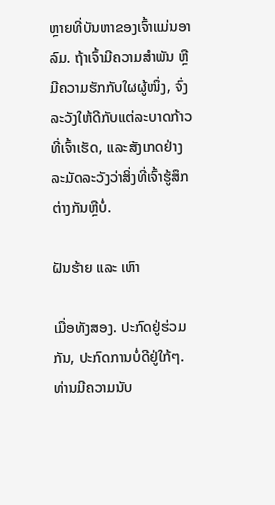ຫຼາຍທີ່ບັນຫາຂອງເຈົ້າແມ່ນອາລົມ. ຖ້າເຈົ້າມີຄວາມສໍາພັນ ຫຼືມີຄວາມຮັກກັບໃຜຜູ້ໜຶ່ງ, ຈົ່ງລະວັງໃຫ້ດີກັບແຕ່ລະບາດກ້າວທີ່ເຈົ້າເຮັດ, ແລະສັງເກດຢ່າງລະມັດລະວັງວ່າສິ່ງທີ່ເຈົ້າຮູ້ສຶກຕ່າງກັນຫຼືບໍ່.

ຝັນຮ້າຍ ແລະ ເຫົາ

ເມື່ອທັງສອງ. ປະກົດຢູ່ຮ່ວມກັນ, ປະກົດການບໍ່ດີຢູ່ໃກ້ໆ. ທ່ານມີຄວາມນັບ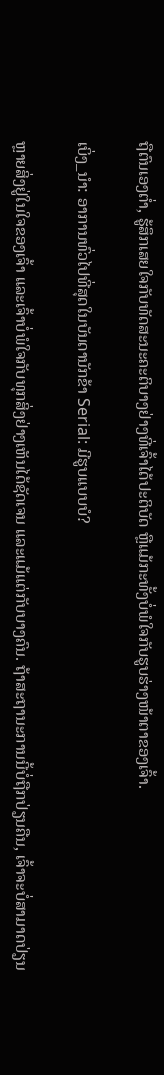ຖືຕົນເອງຕໍ່າ, ຮູ້ສຶກເສຍໃຈກັບທັດສະນະຄະຕິບາງຢ່າງທີ່ເຈົ້າໄດ້ປະຕິບັດ ຫຼືແມ້ກະທັ້ງບໍ່ພໍໃຈກັບຮູບຮ່າງໜ້າຕາຂອງເຈົ້າ.

ເບິ່ງ_ນຳ: ອາການທົ່ວໄປທີ່ສຸດໃນບັນດານັກຂ້າ Serial: ມີຮູບແບບບໍ?

ຫຼາຍສິ່ງຢູ່ໃນໃຈຂອງເຈົ້າ ແລະເຈົ້າບໍ່ພໍໃຈກັບທຸກສິ່ງຢ່າງເຫັນໄດ້ຊັດເຈນ ແລະແມ້ແຕ່ກັບບາງຄົນ. ຖ້າສະຖານະການນີ້ບໍ່ຖືກປ່ຽນຄືນ, ເຈົ້າຈະບໍ່ສາມາດປ່ຽນ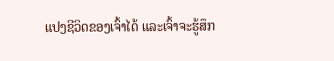ແປງຊີວິດຂອງເຈົ້າໄດ້ ແລະເຈົ້າຈະຮູ້ສຶກ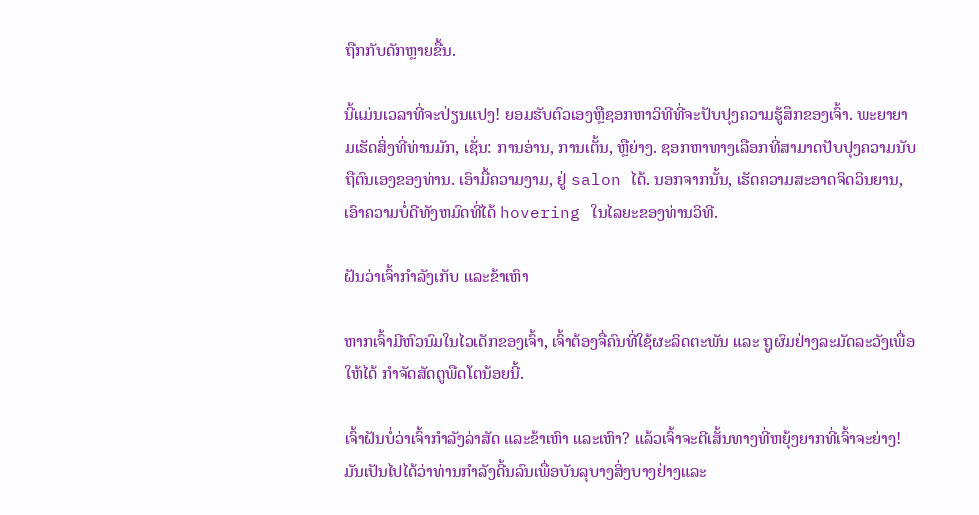ຖືກກັບດັກຫຼາຍຂື້ນ.

ນີ້ແມ່ນເວລາທີ່ຈະປ່ຽນແປງ! ຍອມຮັບຕົວເອງຫຼືຊອກຫາວິທີທີ່ຈະປັບປຸງຄວາມຮູ້ສຶກຂອງເຈົ້າ. ພະຍາຍາມເຮັດສິ່ງທີ່ທ່ານມັກ, ເຊັ່ນ: ການອ່ານ, ການເຕັ້ນ, ຫຼືຍ່າງ. ຊອກຫາທາງເລືອກທີ່ສາມາດປັບປຸງຄວາມນັບຖືຕົນເອງຂອງທ່ານ. ເອົາມື້ຄວາມງາມ, ຢູ່ salon ໄດ້. ນອກຈາກນັ້ນ, ເຮັດຄວາມສະອາດຈິດວິນຍານ, ເອົາຄວາມບໍ່ດີທັງຫມົດທີ່ໄດ້ hovering ໃນໄລຍະຂອງທ່ານວິທີ.

ຝັນວ່າເຈົ້າກຳລັງເກັບ ແລະຂ້າເຫົາ

ຫາກເຈົ້າມີຫົວນົມໃນໄວເດັກຂອງເຈົ້າ, ເຈົ້າຕ້ອງຈື່ຄົນທີ່ໃຊ້ຜະລິດຕະພັນ ແລະ ຖູຜົມຢ່າງລະມັດລະວັງເພື່ອໃຫ້ໄດ້ ກໍາຈັດສັດຕູພືດໂຕນ້ອຍນີ້.

ເຈົ້າຝັນບໍ່ວ່າເຈົ້າກໍາລັງລ່າສັດ ແລະຂ້າເຫົາ ແລະເຫົາ? ແລ້ວເຈົ້າຈະຕີເສັ້ນທາງທີ່ຫຍຸ້ງຍາກທີ່ເຈົ້າຈະຍ່າງ! ມັນເປັນໄປໄດ້ວ່າທ່ານກໍາລັງດີ້ນລົນເພື່ອບັນລຸບາງສິ່ງບາງຢ່າງແລະ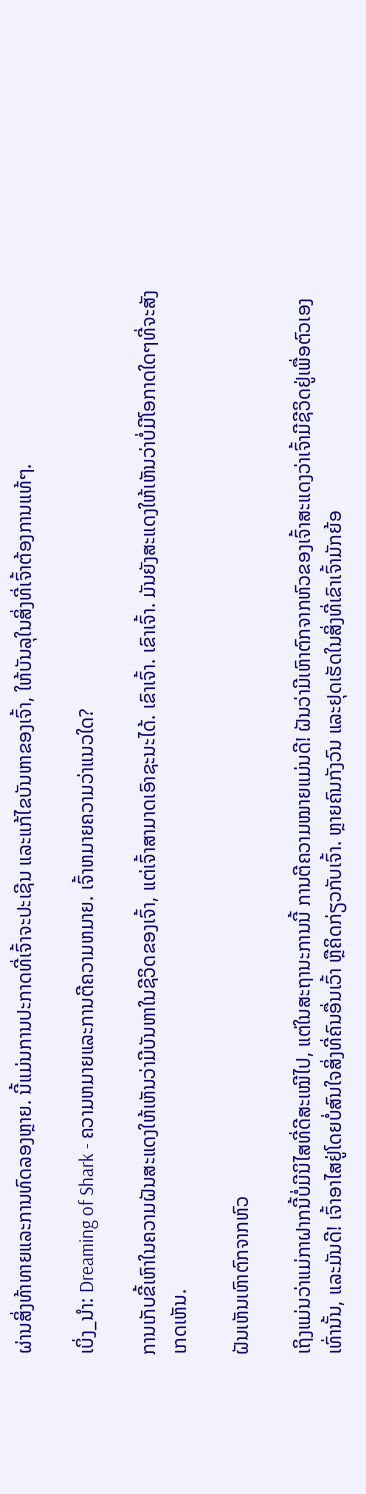ຜ່ານສິ່ງທ້າທາຍແລະການທົດລອງຫຼາຍ. ນີ້ແມ່ນການປະກາດທີ່ເຈົ້າຈະປະເຊີນ ແລະແກ້ໄຂບັນຫາຂອງເຈົ້າ, ໃຫ້ບັນລຸໃນສິ່ງທີ່ເຈົ້າຕ້ອງການແທ້ໆ.

ເບິ່ງ_ນຳ: Dreaming of Shark - ຄວາມຫມາຍແລະການຕີຄວາມຫມາຍ. ເຈົ້າຫມາຍຄວາມວ່າແນວໃດ?

ການເກັບຂີ້ເຫົາໃນຄວາມຝັນສະແດງໃຫ້ເຫັນວ່າມີບັນຫາໃນຊີວິດຂອງເຈົ້າ, ແຕ່ເຈົ້າສາມາດເອົາຊະນະໄດ້. ເຂົາເຈົ້າ. ເຂົາເຈົ້າ. ມັນຍັງສະແດງໃຫ້ເຫັນວ່າບໍ່ມີໂອກາດໃດໆທີ່ຈະສັງເກດເຫັນ.

ຝັນເຫັນເຫົາຕົກຈາກຫົວ

ເຖິງແມ່ນວ່າແມ່ກາຝາກນີ້ບໍ່ມີນິໄສທີ່ດີສະເໝີໄປ, ແຕ່ໃນສະຖານະການນີ້ ການຕີຄວາມໝາຍແມ່ນດີ! ຝັນວ່າມີເຫົາຕົກຈາກຫົວຂອງເຈົ້າສະແດງວ່າເຈົ້າມີຊີວິດຢູ່ເພື່ອຕົວເອງເທົ່ານັ້ນ, ແລະມັນດີ! ເຈົ້າອາໄສຢູ່ໂດຍບໍ່ສົນໃຈສິ່ງທີ່ຄົນອື່ນເວົ້າ ຫຼືຄິດກ່ຽວກັບເຈົ້າ. ຫຼາຍຄົນກັງວົນ ແລະຢຸດເຮັດໃນສິ່ງທີ່ເຂົາເຈົ້າມັກຍ້ອ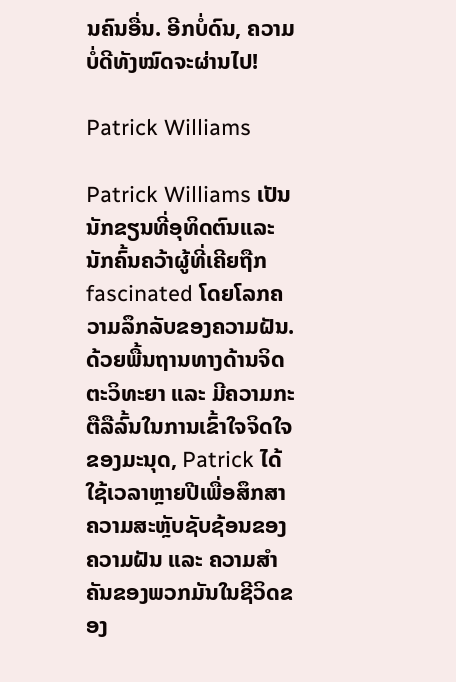ນຄົນອື່ນ. ອີກບໍ່ດົນ, ຄວາມບໍ່ດີທັງໝົດຈະຜ່ານໄປ!

Patrick Williams

Patrick Williams ເປັນນັກຂຽນທີ່ອຸທິດຕົນແລະນັກຄົ້ນຄວ້າຜູ້ທີ່ເຄີຍຖືກ fascinated ໂດຍໂລກຄວາມລຶກລັບຂອງຄວາມຝັນ. ດ້ວຍພື້ນຖານທາງດ້ານຈິດຕະວິທະຍາ ແລະ ມີຄວາມກະຕືລືລົ້ນໃນການເຂົ້າໃຈຈິດໃຈຂອງມະນຸດ, Patrick ໄດ້ໃຊ້ເວລາຫຼາຍປີເພື່ອສຶກສາຄວາມສະຫຼັບຊັບຊ້ອນຂອງຄວາມຝັນ ແລະ ຄວາມສຳຄັນຂອງພວກມັນໃນຊີວິດຂອງ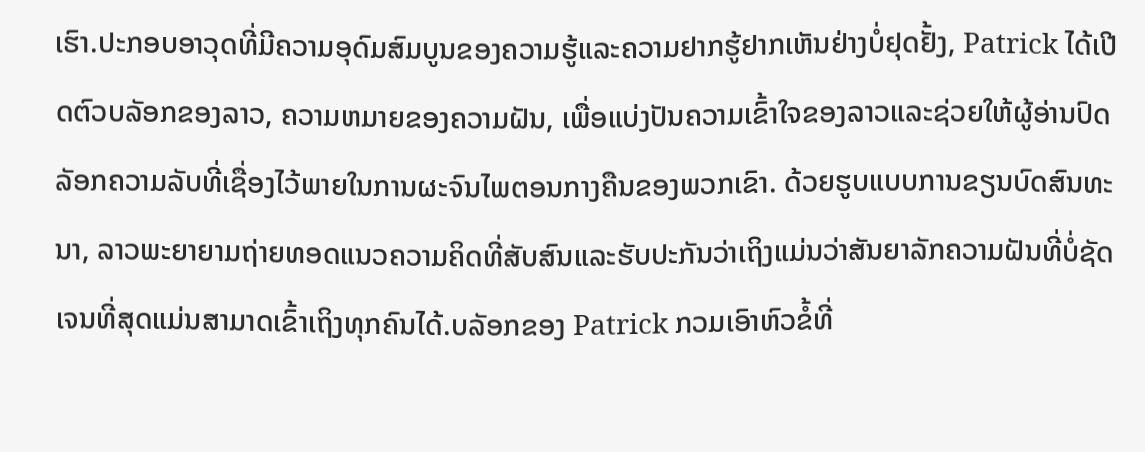ເຮົາ.ປະກອບອາວຸດທີ່ມີຄວາມອຸດົມສົມບູນຂອງຄວາມຮູ້ແລະຄວາມຢາກຮູ້ຢາກເຫັນຢ່າງບໍ່ຢຸດຢັ້ງ, Patrick ໄດ້ເປີດຕົວບລັອກຂອງລາວ, ຄວາມຫມາຍຂອງຄວາມຝັນ, ເພື່ອແບ່ງປັນຄວາມເຂົ້າໃຈຂອງລາວແລະຊ່ວຍໃຫ້ຜູ້ອ່ານປົດລັອກຄວາມລັບທີ່ເຊື່ອງໄວ້ພາຍໃນການຜະຈົນໄພຕອນກາງຄືນຂອງພວກເຂົາ. ດ້ວຍຮູບແບບການຂຽນບົດສົນທະນາ, ລາວພະຍາຍາມຖ່າຍທອດແນວຄວາມຄິດທີ່ສັບສົນແລະຮັບປະກັນວ່າເຖິງແມ່ນວ່າສັນຍາລັກຄວາມຝັນທີ່ບໍ່ຊັດເຈນທີ່ສຸດແມ່ນສາມາດເຂົ້າເຖິງທຸກຄົນໄດ້.ບລັອກຂອງ Patrick ກວມເອົາຫົວຂໍ້ທີ່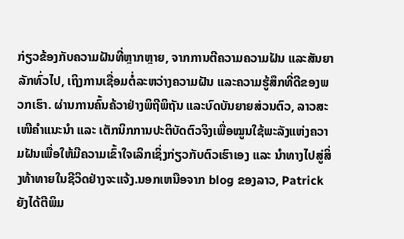ກ່ຽວຂ້ອງກັບຄວາມຝັນທີ່ຫຼາກຫຼາຍ, ຈາກການຕີຄວາມຄວາມຝັນ ແລະສັນຍາລັກທົ່ວໄປ, ເຖິງການເຊື່ອມຕໍ່ລະຫວ່າງຄວາມຝັນ ແລະຄວາມຮູ້ສຶກທີ່ດີຂອງພວກເຮົາ. ຜ່ານການຄົ້ນຄ້ວາຢ່າງພິຖີພິຖັນ ແລະບົດບັນຍາຍສ່ວນຕົວ, ລາວສະເໜີຄຳແນະນຳ ແລະ ເຕັກນິກການປະຕິບັດຕົວຈິງເພື່ອໝູນໃຊ້ພະລັງແຫ່ງຄວາມຝັນເພື່ອໃຫ້ມີຄວາມເຂົ້າໃຈເລິກເຊິ່ງກ່ຽວກັບຕົວເຮົາເອງ ແລະ ນຳທາງໄປສູ່ສິ່ງທ້າທາຍໃນຊີວິດຢ່າງຈະແຈ້ງ.ນອກເຫນືອຈາກ blog ຂອງລາວ, Patrick ຍັງໄດ້ຕີພິມ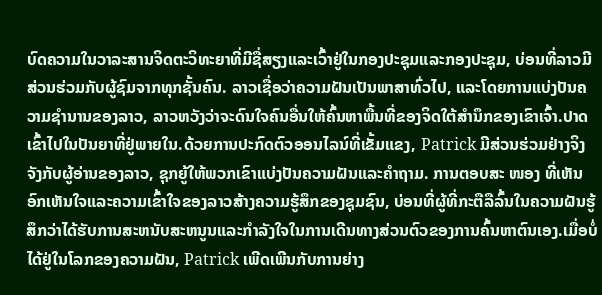ບົດຄວາມໃນວາລະສານຈິດຕະວິທະຍາທີ່ມີຊື່ສຽງແລະເວົ້າຢູ່ໃນກອງປະຊຸມແລະກອງປະຊຸມ, ບ່ອນທີ່ລາວມີສ່ວນຮ່ວມກັບຜູ້ຊົມຈາກທຸກຊັ້ນຄົນ. ລາວເຊື່ອວ່າຄວາມຝັນເປັນພາສາທົ່ວໄປ, ແລະໂດຍການແບ່ງປັນຄວາມຊໍານານຂອງລາວ, ລາວຫວັງວ່າຈະດົນໃຈຄົນອື່ນໃຫ້ຄົ້ນຫາພື້ນທີ່ຂອງຈິດໃຕ້ສໍານຶກຂອງເຂົາເຈົ້າ.ປາດເຂົ້າໄປໃນປັນຍາທີ່ຢູ່ພາຍໃນ.ດ້ວຍການປະກົດຕົວອອນໄລນ໌ທີ່ເຂັ້ມແຂງ, Patrick ມີສ່ວນຮ່ວມຢ່າງຈິງຈັງກັບຜູ້ອ່ານຂອງລາວ, ຊຸກຍູ້ໃຫ້ພວກເຂົາແບ່ງປັນຄວາມຝັນແລະຄໍາຖາມ. ການຕອບສະ ໜອງ ທີ່ເຫັນອົກເຫັນໃຈແລະຄວາມເຂົ້າໃຈຂອງລາວສ້າງຄວາມຮູ້ສຶກຂອງຊຸມຊົນ, ບ່ອນທີ່ຜູ້ທີ່ກະຕືລືລົ້ນໃນຄວາມຝັນຮູ້ສຶກວ່າໄດ້ຮັບການສະຫນັບສະຫນູນແລະກໍາລັງໃຈໃນການເດີນທາງສ່ວນຕົວຂອງການຄົ້ນຫາຕົນເອງ.ເມື່ອບໍ່ໄດ້ຢູ່ໃນໂລກຂອງຄວາມຝັນ, Patrick ເພີດເພີນກັບການຍ່າງ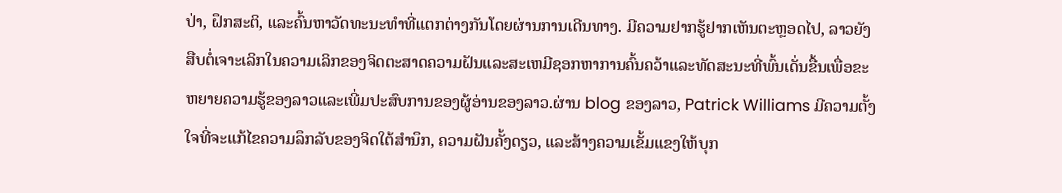ປ່າ, ຝຶກສະຕິ, ແລະຄົ້ນຫາວັດທະນະທໍາທີ່ແຕກຕ່າງກັນໂດຍຜ່ານການເດີນທາງ. ມີຄວາມຢາກຮູ້ຢາກເຫັນຕະຫຼອດໄປ, ລາວຍັງສືບຕໍ່ເຈາະເລິກໃນຄວາມເລິກຂອງຈິດຕະສາດຄວາມຝັນແລະສະເຫມີຊອກຫາການຄົ້ນຄວ້າແລະທັດສະນະທີ່ພົ້ນເດັ່ນຂື້ນເພື່ອຂະຫຍາຍຄວາມຮູ້ຂອງລາວແລະເພີ່ມປະສົບການຂອງຜູ້ອ່ານຂອງລາວ.ຜ່ານ blog ຂອງລາວ, Patrick Williams ມີຄວາມຕັ້ງໃຈທີ່ຈະແກ້ໄຂຄວາມລຶກລັບຂອງຈິດໃຕ້ສໍານຶກ, ຄວາມຝັນຄັ້ງດຽວ, ແລະສ້າງຄວາມເຂັ້ມແຂງໃຫ້ບຸກ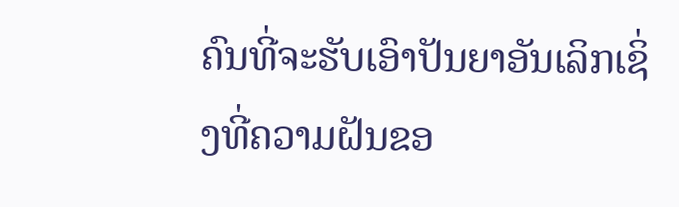ຄົນທີ່ຈະຮັບເອົາປັນຍາອັນເລິກເຊິ່ງທີ່ຄວາມຝັນຂອ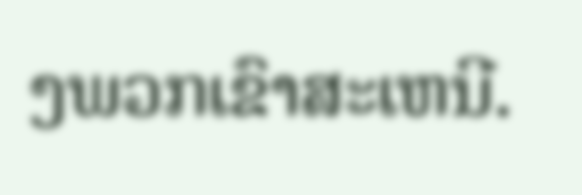ງພວກເຂົາສະເຫນີ.